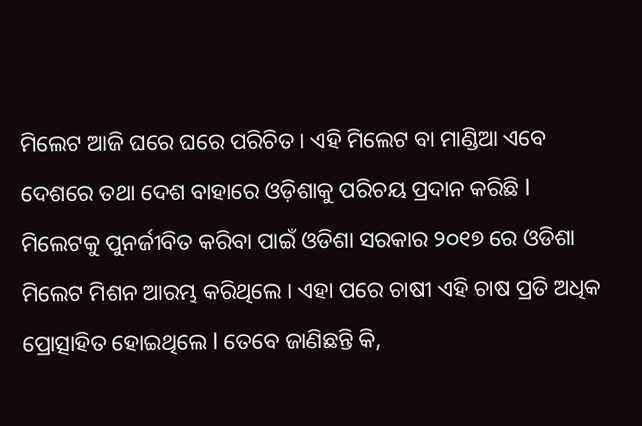ମିଲେଟ ଆଜି ଘରେ ଘରେ ପରିଚିତ । ଏହି ମିଲେଟ ବା ମାଣ୍ଡିଆ ଏବେ ଦେଶରେ ତଥା ଦେଶ ବାହାରେ ଓଡ଼ିଶାକୁ ପରିଚୟ ପ୍ରଦାନ କରିଛି l ମିଲେଟକୁ ପୁନର୍ଜୀବିତ କରିବା ପାଇଁ ଓଡିଶା ସରକାର ୨୦୧୭ ରେ ଓଡିଶା ମିଲେଟ ମିଶନ ଆରମ୍ଭ କରିଥିଲେ । ଏହା ପରେ ଚାଷୀ ଏହି ଚାଷ ପ୍ରତି ଅଧିକ ପ୍ରୋତ୍ସାହିତ ହୋଇଥିଲେ l ତେବେ ଜାଣିଛନ୍ତି କି,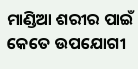ମାଣ୍ଡିଆ ଶରୀର ପାଇଁ କେତେ ଉପଯୋଗୀ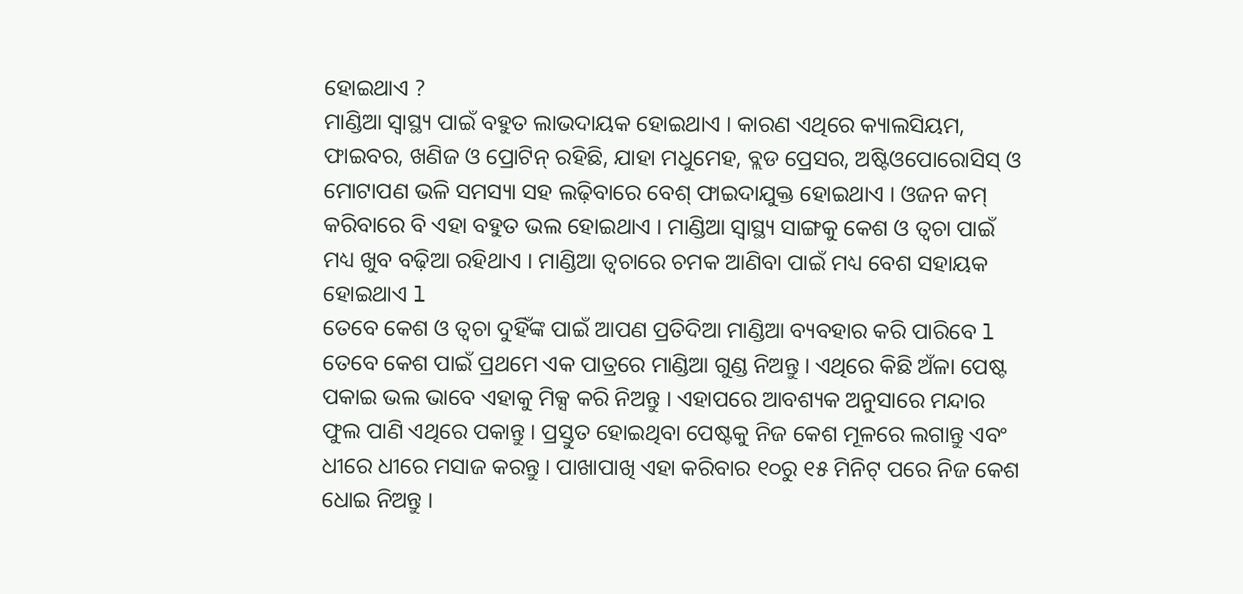ହୋଇଥାଏ ?
ମାଣ୍ଡିଆ ସ୍ୱାସ୍ଥ୍ୟ ପାଇଁ ବହୁତ ଲାଭଦାୟକ ହୋଇଥାଏ । କାରଣ ଏଥିରେ କ୍ୟାଲସିୟମ, ଫାଇବର, ଖଣିଜ ଓ ପ୍ରୋଟିନ୍ ରହିଛି, ଯାହା ମଧୁମେହ, ବ୍ଲଡ ପ୍ରେସର, ଅଷ୍ଟିଓପୋରୋସିସ୍ ଓ ମୋଟାପଣ ଭଳି ସମସ୍ୟା ସହ ଲଢ଼ିବାରେ ବେଶ୍ ଫାଇଦାଯୁକ୍ତ ହୋଇଥାଏ । ଓଜନ କମ୍ କରିବାରେ ବି ଏହା ବହୁତ ଭଲ ହୋଇଥାଏ । ମାଣ୍ଡିଆ ସ୍ୱାସ୍ଥ୍ୟ ସାଙ୍ଗକୁ କେଶ ଓ ତ୍ୱଚା ପାଇଁ ମଧ୍ୟ ଖୁବ ବଢ଼ିଆ ରହିଥାଏ । ମାଣ୍ଡିଆ ତ୍ୱଚାରେ ଚମକ ଆଣିବା ପାଇଁ ମଧ୍ୟ ବେଶ ସହାୟକ ହୋଇଥାଏ l
ତେବେ କେଶ ଓ ତ୍ୱଚା ଦୁହିଁଙ୍କ ପାଇଁ ଆପଣ ପ୍ରତିଦିଆ ମାଣ୍ଡିଆ ବ୍ୟବହାର କରି ପାରିବେ l ତେବେ କେଶ ପାଇଁ ପ୍ରଥମେ ଏକ ପାତ୍ରରେ ମାଣ୍ଡିଆ ଗୁଣ୍ଡ ନିଅନ୍ତୁ । ଏଥିରେ କିଛି ଅଁଳା ପେଷ୍ଟ ପକାଇ ଭଲ ଭାବେ ଏହାକୁ ମିକ୍ସ କରି ନିଅନ୍ତୁ । ଏହାପରେ ଆବଶ୍ୟକ ଅନୁସାରେ ମନ୍ଦାର ଫୁଲ ପାଣି ଏଥିରେ ପକାନ୍ତୁ । ପ୍ରସ୍ତୁତ ହୋଇଥିବା ପେଷ୍ଟକୁ ନିଜ କେଶ ମୂଳରେ ଲଗାନ୍ତୁ ଏବଂ ଧୀରେ ଧୀରେ ମସାଜ କରନ୍ତୁ । ପାଖାପାଖି ଏହା କରିବାର ୧୦ରୁ ୧୫ ମିନିଟ୍ ପରେ ନିଜ କେଶ ଧୋଇ ନିଅନ୍ତୁ ।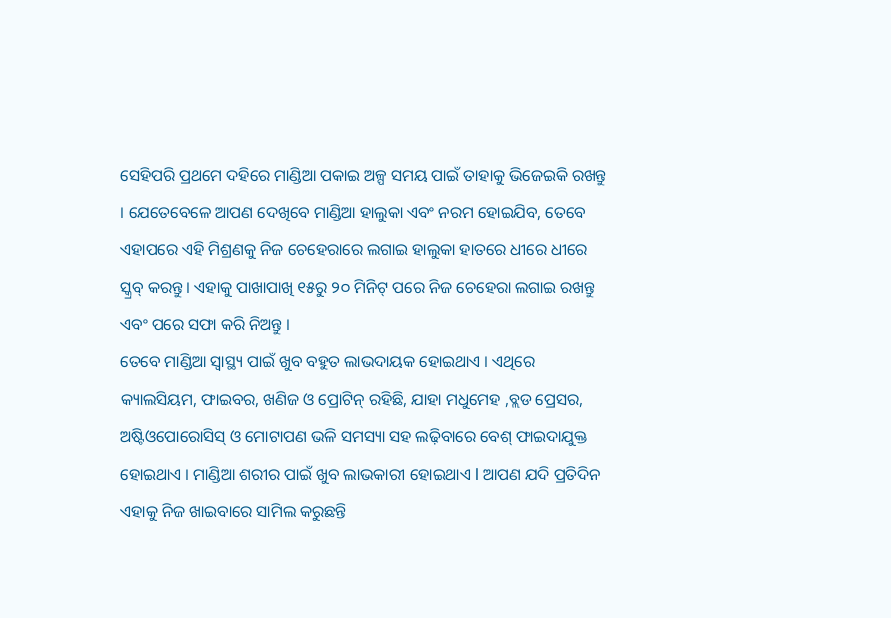ସେହିପରି ପ୍ରଥମେ ଦହିରେ ମାଣ୍ଡିଆ ପକାଇ ଅଳ୍ପ ସମୟ ପାଇଁ ତାହାକୁ ଭିଜେଇକି ରଖନ୍ତୁ । ଯେତେବେଳେ ଆପଣ ଦେଖିବେ ମାଣ୍ଡିଆ ହାଲୁକା ଏବଂ ନରମ ହୋଇଯିବ, ତେବେ ଏହାପରେ ଏହି ମିଶ୍ରଣକୁ ନିଜ ଚେହେରାରେ ଲଗାଇ ହାଲୁକା ହାତରେ ଧୀରେ ଧୀରେ ସ୍କ୍ରବ୍ କରନ୍ତୁ । ଏହାକୁ ପାଖାପାଖି ୧୫ରୁ ୨୦ ମିନିଟ୍ ପରେ ନିଜ ଚେହେରା ଲଗାଇ ରଖନ୍ତୁ ଏବଂ ପରେ ସଫା କରି ନିଅନ୍ତୁ ।
ତେବେ ମାଣ୍ଡିଆ ସ୍ୱାସ୍ଥ୍ୟ ପାଇଁ ଖୁବ ବହୁତ ଲାଭଦାୟକ ହୋଇଥାଏ । ଏଥିରେ କ୍ୟାଲସିୟମ, ଫାଇବର, ଖଣିଜ ଓ ପ୍ରୋଟିନ୍ ରହିଛି, ଯାହା ମଧୁମେହ ,ବ୍ଲଡ ପ୍ରେସର, ଅଷ୍ଟିଓପୋରୋସିସ୍ ଓ ମୋଟାପଣ ଭଳି ସମସ୍ୟା ସହ ଲଢ଼ିବାରେ ବେଶ୍ ଫାଇଦାଯୁକ୍ତ ହୋଇଥାଏ । ମାଣ୍ଡିଆ ଶରୀର ପାଇଁ ଖୁବ ଲାଭକାରୀ ହୋଇଥାଏ l ଆପଣ ଯଦି ପ୍ରତିଦିନ ଏହାକୁ ନିଜ ଖାଇବାରେ ସାମିଲ କରୁଛନ୍ତି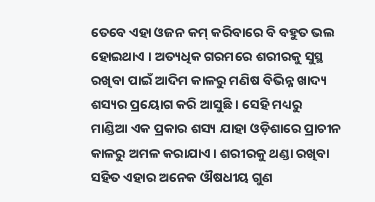ତେବେ ଏହା ଓଜନ କମ୍ କରିବାରେ ବି ବହୁତ ଭଲ ହୋଇଥାଏ । ଅତ୍ୟଧିକ ଗରମରେ ଶରୀରକୁ ସୁସ୍ଥ ରଖିବା ପାଇଁ ଆଦିମ କାଳରୁ ମଣିଷ ବିଭିନ୍ନ ଖାଦ୍ୟ ଶସ୍ୟର ପ୍ରୟୋଗ କରି ଆସୁଛି । ସେହି ମଧ୍ୟରୁ ମାଣ୍ଡିଆ ଏକ ପ୍ରକାର ଶସ୍ୟ ଯାହା ଓଡ଼ିଶାରେ ପ୍ରାଚୀନ କାଳରୁ ଅମଳ କରାଯାଏ । ଶରୀରକୁ ଥଣ୍ଡା ରଖିବା ସହିତ ଏହାର ଅନେକ ଔଷଧୀୟ ଗୁଣ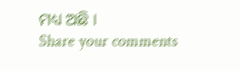ମଧ୍ୟ ଅଛି ।
Share your comments